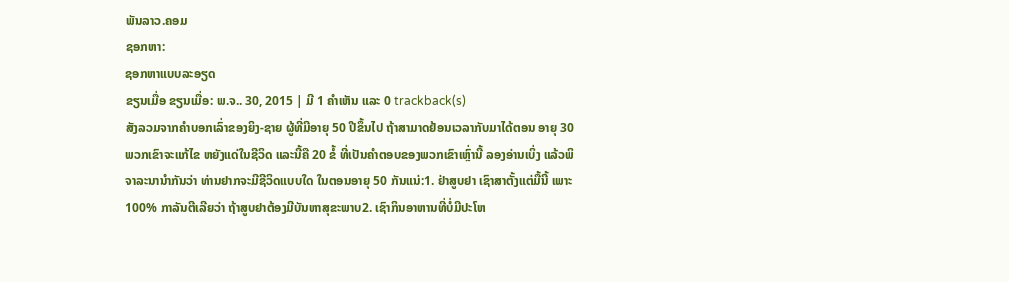ພັນລາວ.ຄອມ
ຊອກຫາ:
ຊອກຫາແບບລະອຽດ
ຂຽນເມື່ອ ຂຽນເມື່ອ: ພ.ຈ.. 30, 2015 | ມີ 1 ຄຳເຫັນ ແລະ 0 trackback(s)
ສັງລວມຈາກຄຳບອກເລົ່າຂອງຍິງ-ຊາຍ ຜູ້ທີ່ມີອາຍຸ 50 ປີຂຶ້ນໄປ ຖ້າສາມາດຢ້ອນເວລາກັບມາໄດ້ຕອນ ອາຍຸ 30 ພວກເຂົາຈະແກ້ໄຂ ຫຍັງແດ່ໃນຊີວິດ ແລະນີ້ຄື 20 ຂໍ້ ທີ່ເປັນຄຳຕອບຂອງພວກເຂົາເຫຼົ່ານີ້ ລອງອ່ານເບິ່ງ ແລ້ວພິຈາລະນານຳກັນວ່າ ທ່ານຢາກຈະມີຊີວິດແບບໃດ ໃນຕອນອາຍຸ 50 ກັນແນ່:1. ຢ່າສູບຢາ ເຊົາສາຕັ້ງແຕ່ມື້ນີ້ ເພາະ 100% ກາລັນຕີເລີຍວ່າ ຖ້າສູບຢາຕ້ອງມີບັນຫາສຸຂະພາບ2. ເຊົາກິນອາຫານທີ່ບໍ່ມີປະໂຫ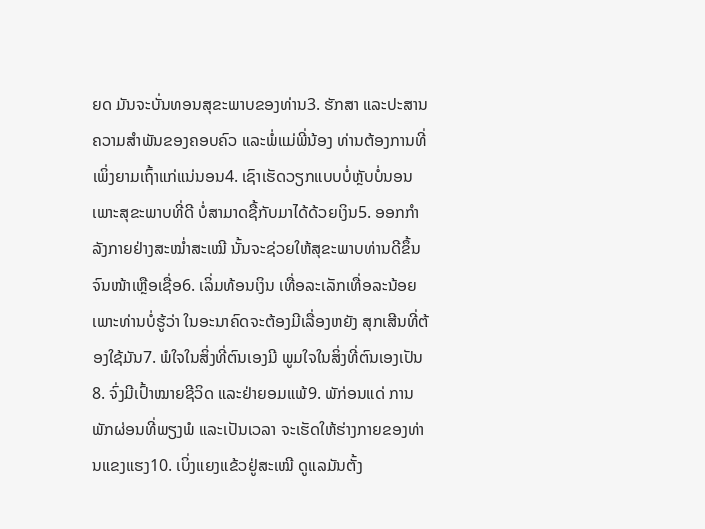ຍດ ມັນຈະບັ່ນທອນສຸຂະພາບຂອງທ່ານ3. ຮັກສາ ແລະປະສານຄວາມສຳພັນຂອງຄອບຄົວ ແລະພໍ່ແມ່ພີ່ນ້ອງ ທ່ານຕ້ອງການທີ່ເພິ່ງຍາມເຖົ້າແກ່ແນ່ນອນ4. ເຊົາເຮັດວຽກແບບບໍ່ຫຼັບບໍ່ນອນ ເພາະສຸຂະພາບທີ່ດີ ບໍ່ສາມາດຊື້ກັບມາໄດ້ດ້ວຍເງິນ5. ອອກກຳລັງກາຍຢ່າງສະໝ່ຳສະເໝີ ນັ້ນຈະຊ່ວຍໃຫ້ສຸຂະພາບທ່ານດີຂຶ້ນ ຈົນໜ້າເຫຼືອເຊື່ອ6. ເລິ່ມທ້ອນເງິນ ເທື່ອລະເລັກເທື່ອລະນ້ອຍ ເພາະທ່ານບໍ່ຮູ້ວ່າ ໃນອະນາຄົດຈະຕ້ອງມີເລື່ອງຫຍັງ ສຸກເສີນທີ່ຕ້ອງໃຊ້ມັນ7. ພໍໃຈໃນສິ່ງທີ່ຕົນເອງມີ ພູມໃຈໃນສິ່ງທີ່ຕົນເອງເປັນ8. ຈົ່ງມີເປົ້າໝາຍຊີວິດ ແລະຢ່າຍອມແພ້9. ພັກ່ອນແດ່ ການພັກຜ່ອນທີ່ພຽງພໍ ແລະເປັນເວລາ ຈະເຮັດໃຫ້ຮ່າງກາຍຂອງທ່ານແຂງແຮງ10. ເບິ່ງແຍງແຂ້ວຢູ່ສະເໝີ ດູແລມັນຕັ້ງ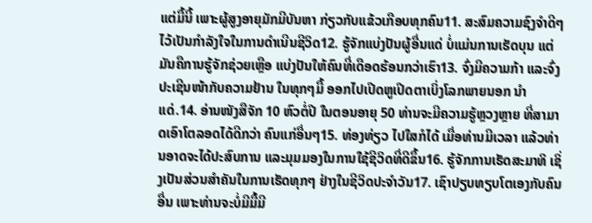ແຕ່ມື້ນີ້ ເພາະຜູ້ສູງອາຍຸມັກມີບັນຫາ ກ່ຽວກັບແຂ້ວເກືອບທຸກຄົນ11. ສະສົມຄວາມຊົງຈຳດີໆ ໄວ້ເປັນກຳລັງໃຈໃນການດຳເນີນຊີວິດ12. ຮູ້ຈັກແບ່ງປັນຜູ້ອື່ນແດ່ ບໍ່ແມ່ນການເຮັດບຸນ ແຕ່ມັນຄືການຮູ້ຈັກຊ່ວຍເຫຼືອ ແບ່ງປັນໃຫ້ຄົນທີ່ເດືອດຮ້ອນກວ່າເຮົາ13. ຈົ່ງມີຄວາມກ້າ ແລະຈົ່ງປະເຊີນໜ້າກັບຄວາມຢ້ານ ໃນທຸກໆມື້ ອອກໄປເປີດຫູເປີດຕາເບິ່ງໂລກພາຍນອກ ນຳແດ່.14. ອ່ານໜັງສືຈັກ 10 ຫົວຕໍ່ປີ ໃນຕອນອາຍຸ 50 ທ່ານຈະມີຄວາມຮູ້ຫຼວງຫຼາຍ ທີ່ສາມາດເອົາໂຕລອດໄດ້ດີກວ່າ ຄົນແກ່ອື່ນໆ15. ທ່ອງທ່ຽວ ໄປໃສກໍໄດ້ ເມື່ອທ່ານມີເວລາ ແລ້ວທ່ານອາດຈະໄດ້ປະສົບການ ແລະມຸມມອງໃນການໃຊ້ຊີວິດທີ່ດີຂຶ້ນ16. ຮູ້ຈັກການເຮັດສະມາທິ ເຊິ່ງເປັນສ່ວນສຳຄັນໃນການເຮັດທຸກໆ ຢ່າງໃນຊີວິດປະຈຳວັນ17. ເຊົາປຽບທຽບໂຕເອງກັບຄົນອື່ນ ເພາະທ່ານຈະບໍ່ມີມື້ມີ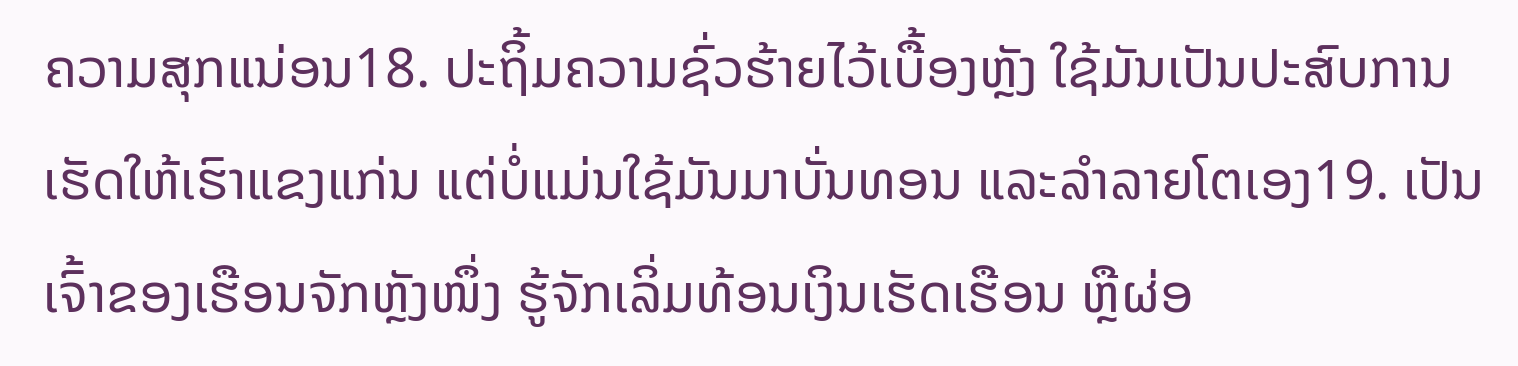ຄວາມສຸກແນ່ອນ18. ປະຖິ້ມຄວາມຊົ່ວຮ້າຍໄວ້ເບື້ອງຫຼັງ ໃຊ້ມັນເປັນປະສົບການເຮັດໃຫ້ເຮົາແຂງແກ່ນ ແຕ່ບໍ່ແມ່ນໃຊ້ມັນມາບັ່ນທອນ ແລະລຳລາຍໂຕເອງ19. ເປັນເຈົ້າຂອງເຮືອນຈັກຫຼັງໜຶ່ງ ຮູ້ຈັກເລິ່ມທ້ອນເງິນເຮັດເຮືອນ ຫຼືຜ່ອ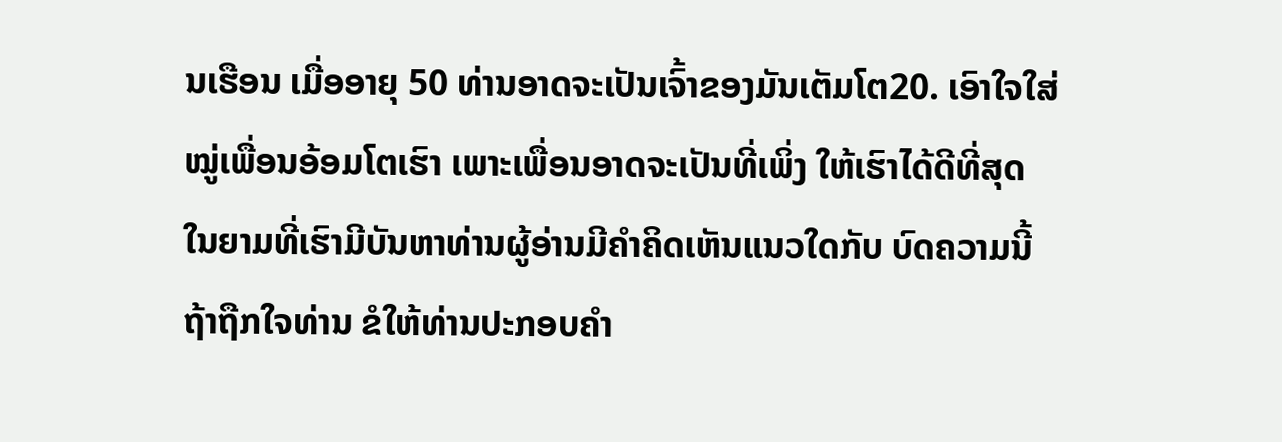ນເຮືອນ ເມື່ອອາຍຸ 50 ທ່ານອາດຈະເປັນເຈົ້າຂອງມັນເຕັມໂຕ20. ເອົາໃຈໃສ່ໝູ່ເພື່ອນອ້ອມໂຕເຮົາ ເພາະເພື່ອນອາດຈະເປັນທີ່ເພິ່ງ ໃຫ້ເຮົາໄດ້ດີທີ່ສຸດ ໃນຍາມທີ່ເຮົາມີບັນຫາທ່ານຜູ້ອ່ານມີຄຳຄິດເຫັນແນວໃດກັບ ບົດຄວາມນີ້ ຖ້າຖືກໃຈທ່ານ ຂໍໃຫ້ທ່ານປະກອບຄຳ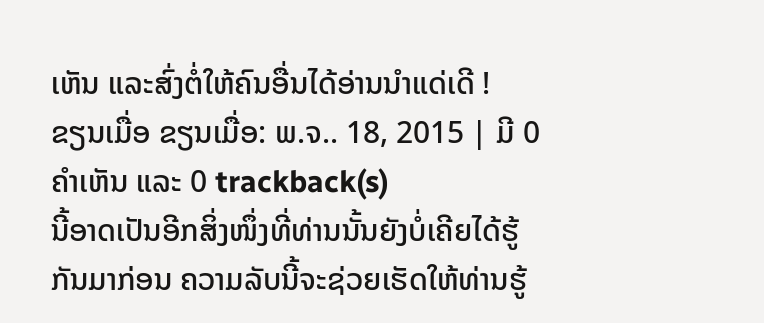ເຫັນ ແລະສົ່ງຕໍ່ໃຫ້ຄົນອື່ນໄດ້ອ່ານນຳແດ່ເດີ !
ຂຽນເມື່ອ ຂຽນເມື່ອ: ພ.ຈ.. 18, 2015 | ມີ 0 ຄຳເຫັນ ແລະ 0 trackback(s)
ນີ້ອາດເປັນອີກສິ່ງໜຶ່ງທີ່ທ່ານນັ້ນຍັງບໍ່ເຄີຍໄດ້ຮູ້ກັນມາກ່ອນ ຄວາມລັບນີ້ຈະຊ່ວຍເຮັດໃຫ້ທ່ານຮູ້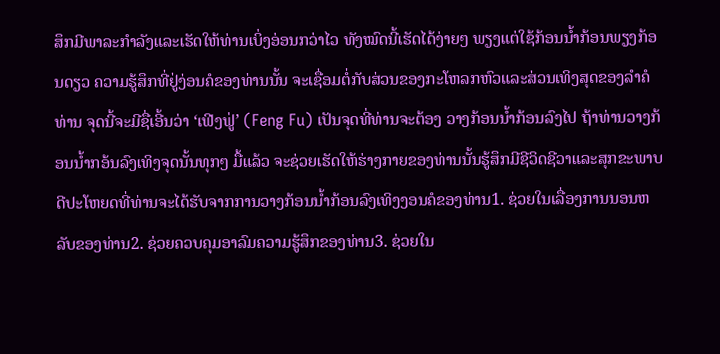ສຶກມີພາລະກຳລັງແລະເຮັດໃຫ້ທ່ານເບິ່ງອ່ອນກວ່າໄວ ທັງໝົດນີ້ເຮັດໄດ້ງ່າຍໆ ພຽງແຕ່ໃຊ້ກ້ອນນ້ຳກ້ອນພຽງກ້ອນດຽວ ຄວາມຮູ້ສຶກທີ່ຢູ່ງ່ອນຄໍຂອງທ່ານນັ້ນ ຈະເຊື່ອມຕໍ່ກັບສ່ວນຂອງກະໂຫລກຫົວແລະສ່ວນເທິງສຸດຂອງລຳຄໍທ່ານ ຈຸດນີ້ຈະມີຊື່ເອີ້ນວ່າ ‘ເຟີງຟູ່’ (Feng Fu) ເປັນຈຸດທີ່ທ່ານຈະຕ້ອງ ວາງກ້ອນນ້ຳກ້ອນລົງໄປ ຖ້າທ່ານວາງກ້ອນນ້ຳກອ້ນລົງເທິງຈຸດນັ້ນທຸກໆ ມື້ແລ້ວ ຈະຊ່ວຍເຮັດໃຫ້ຮ່າງກາຍຂອງທ່ານນັ້ນຮູ້ສຶກມີຊີວິດຊີວາແລະສຸກຂະພາບດີປະໂຫຍດທີ່ທ່ານຈະໄດ້ຮັບຈາກການວາງກ້ອນນ້ຳກ້ອນລົງເທິງງອນຄໍຂອງທ່ານ1. ຊ່ວຍໃນເລື່ອງການນອນຫລັບຂອງທ່ານ2. ຊ່ວຍຄວບຄຸມອາລົມຄວາມຮູ້ສຶກຂອງທ່ານ3. ຊ່ວຍໃນ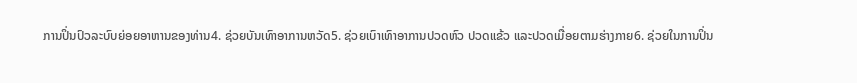ການປິ່ນປົວລະບົບຍ່ອຍອາຫານຂອງທ່ານ4. ຊ່ວຍບັນເທົາອາການຫວັດ5. ຊ່ວຍເບົາເທົາອາການປວດຫົວ ປວດແຂ້ວ ແລະປວດເມື່ອຍຕາມຮ່າງກາຍ6. ຊ່ວຍໃນການປິ່ນ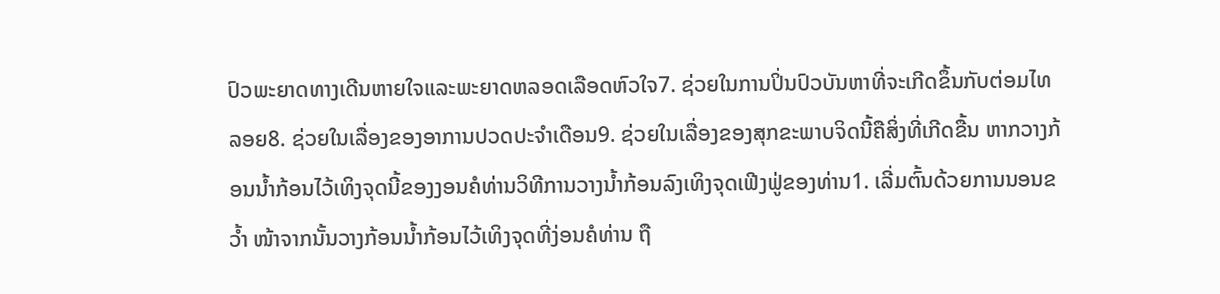ປົວພະຍາດທາງເດີນຫາຍໃຈແລະພະຍາດຫລອດເລືອດຫົວໃຈ7. ຊ່ວຍໃນການປິ່ນປົວບັນຫາທີ່ຈະເກີດຂຶ້ນກັບຕ່ອມໄທລອຍ8. ຊ່ວຍໃນເລື່ອງຂອງອາການປວດປະຈຳເດືອນ9. ຊ່ວຍໃນເລື່ອງຂອງສຸກຂະພາບຈິດນີ້ຄືສິ່ງທີ່ເກີດຂື້ນ ຫາກວາງກ້ອນນ້ຳກ້ອນໄວ້ເທິງຈຸດນີ້ຂອງງອນຄໍທ່ານວິທີການວາງນ້ຳກ້ອນລົງເທິງຈຸດເຟີງຟູ່ຂອງທ່ານ1. ເລີ່ມຕົ້ນດ້ວຍການນອນຂວ້ຳ ໜ້າຈາກນັ້ນວາງກ້ອນນ້ຳກ້ອນໄວ້ເທິງຈຸດທີ່ງ່ອນຄໍທ່ານ ຖື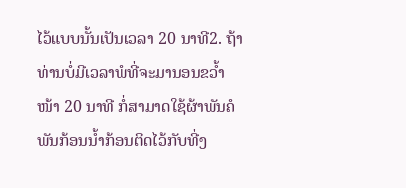ໄວ້ແບບນັ້ນເປັນເວລາ 20 ນາທີ2. ຖ້າທ່ານບໍ່ມີເວລາພໍທີ່ຈະມານອນຂວ້ຳໜ້າ 20 ນາທີ ກໍ່ສາມາດໃຊ້ຜ້າພັນຄໍພັນກ້ອນນ້ຳກ້ອນຕິດໄວ້ກັບທີ່ງ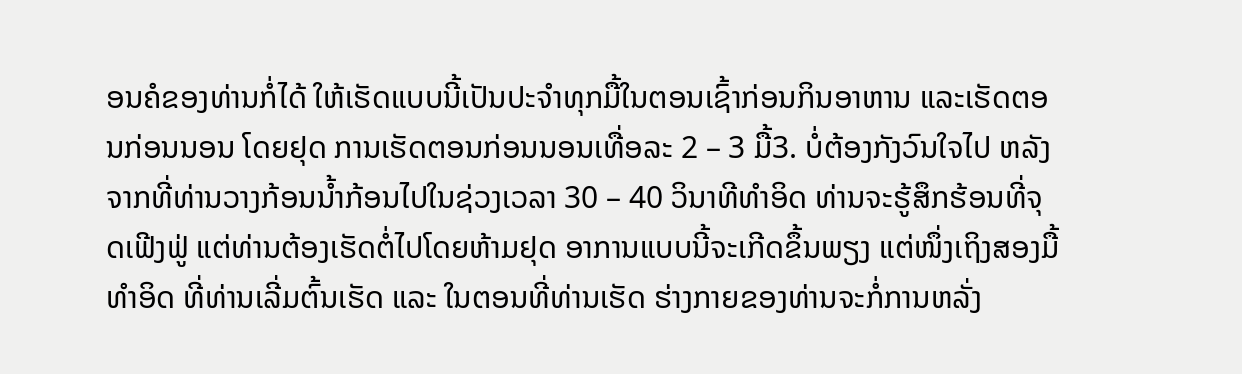ອນຄໍຂອງທ່ານກໍ່ໄດ້ ໃຫ້ເຮັດແບບນີ້ເປັນປະຈຳທຸກມື້ໃນຕອນເຊົ້າກ່ອນກິນອາຫານ ແລະເຮັດຕອນກ່ອນນອນ ໂດຍຢຸດ ການເຮັດຕອນກ່ອນນອນເທື່ອລະ 2 – 3 ມື້3. ບໍ່ຕ້ອງກັງວົນໃຈໄປ ຫລັງຈາກທີ່ທ່ານວາງກ້ອນນ້ຳກ້ອນໄປໃນຊ່ວງເວລາ 30 – 40 ວິນາທີທຳອິດ ທ່ານຈະຮູ້ສຶກຮ້ອນທີ່ຈຸດເຟີງຟູ່ ແຕ່ທ່ານຕ້ອງເຮັດຕໍ່ໄປໂດຍຫ້າມຢຸດ ອາການແບບນີ້ຈະເກີດຂຶ້ນພຽງ ແຕ່ໜຶ່ງເຖິງສອງມື້ທຳອິດ ທີ່ທ່ານເລີ່ມຕົ້ນເຮັດ ແລະ ໃນຕອນທີ່ທ່ານເຮັດ ຮ່າງກາຍຂອງທ່ານຈະກໍ່ການຫລັ່ງ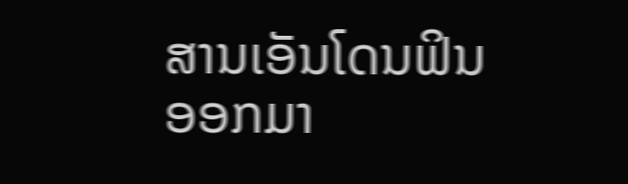ສານເອັນໂດນຟິນອອກມາ